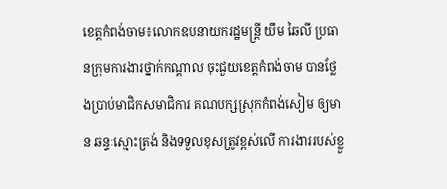ខេត្តកំពង់ចាម៖លោកឧបនាយករដ្ឋមន្ត្រី យឹម ឆៃលី ប្រធានក្រុមការងារថ្នាក់កណ្តាល ចុះជួយខេត្តកំពង់ចាម បានថ្លែងប្រាប់មាជិកសមាជិការ គណបក្សស្រុកកំពង់សៀម ឲ្យមាន ឆន្ទៈស្មោះត្រង់ និងទទួលខុសត្រូវខ្ពស់លើ ការងាររបស់ខ្លួ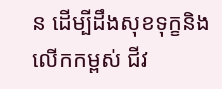ន ដើម្បីដឹងសុខទុក្ខនិងលើកកម្ពស់ ជីវ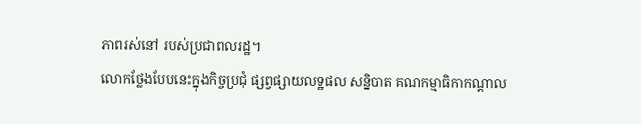ភាពរស់នៅ របស់ប្រជាពលរដ្ឋ។
លោកថ្លែងបែបនេះក្នុងកិច្ចប្រជុំ ផ្សព្វផ្សាយលទ្ឋផល សន្និបាត គណកម្មាធិកាកណ្តាល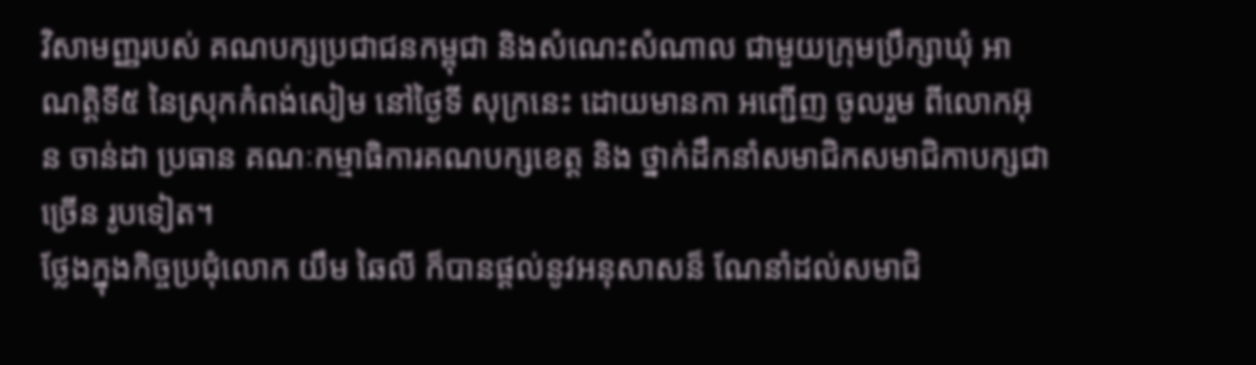វិសាមញ្ញរបស់ គណបក្សប្រជាជនកម្ពុជា និងសំណេះសំណាល ជាមួយក្រុមប្រឹក្សាឃុំ អាណត្តិទី៥ នៃស្រុកកំពង់សៀម នៅថ្ងៃទី សុក្រនេះ ដោយមានកា អញ្ជើញ ចូលរួម ពីលោកអ៊ុន ចាន់ដា ប្រធាន គណៈកម្មាធិការគណបក្សខេត្ត និង ថ្នាក់ដឹកនាំសមាជិកសមាជិកាបក្សជាច្រើន រូបទៀត។
ថ្លែងក្នុងកិច្ចប្រជុំលោក យឹម ឆៃលី ក៏បានផ្តល់នូវអនុសាសន៏ ណែនាំដល់សមាជិ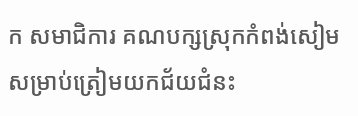ក សមាជិការ គណបក្សស្រុកកំពង់សៀម សម្រាប់ត្រៀមយកជ័យជំនះ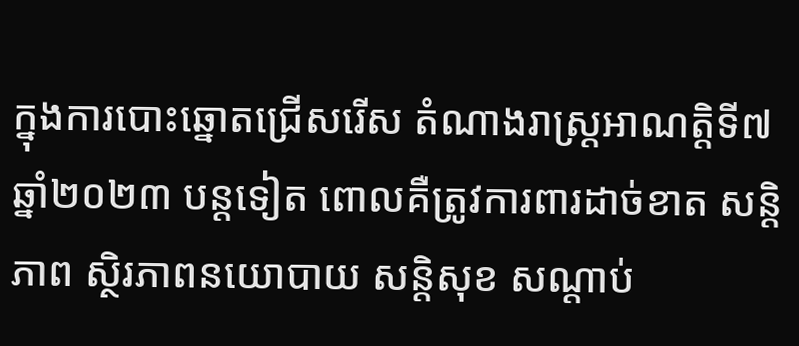ក្នុងការបោះឆ្នោតជ្រើសរើស តំណាងរាស្ត្រអាណត្តិទី៧ ឆ្នាំ២០២៣ បន្តទៀត ពោលគឺត្រូវការពារដាច់ខាត សន្តិភាព ស្ថិរភាពនយោបាយ សន្តិសុខ សណ្តាប់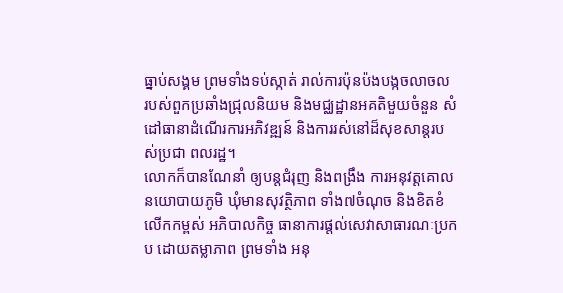ធ្នាប់សង្គម ព្រមទាំងទប់ស្កាត់ រាល់ការប៉ុនប៉ងបង្កចលាចល របស់ពួកប្រឆាំងជ្រុលនិយម និងមជ្ឈដ្ឋានអគតិមួយចំនួន សំដៅធានាដំណើរការអភិវឌ្ឍន៍ និងការរស់នៅដ៏សុខសាន្តរបស់ប្រជា ពលរដ្ឋ។
លោកក៏បានណែនាំ ឲ្យបន្តជំរុញ និងពង្រឹង ការអនុវត្តគោលនយោបាយភូមិ ឃុំមានសុវត្ថិភាព ទាំង៧ចំណុច និងខិតខំលើកកម្ពស់ អភិបាលកិច្ច ធានាការផ្តល់សេវាសាធារណៈប្រកប ដោយតម្លាភាព ព្រមទាំង អនុ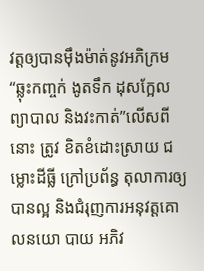វត្តឲ្យបានម៉ឹងម៉ាត់នូវអភិក្រម “ឆ្លុះកញ្ចក់ ងូតទឹក ដុសក្អែល ព្យាបាល និងវះកាត់”លេីសពី នោះ ត្រូវ ខិតខំដោះស្រាយ ជម្លោះដីធ្លី ក្រៅប្រព័ន្ធ តុលាការឲ្យបានល្អ និងជំរុញការអនុវត្តគោលនយោ បាយ អភិវ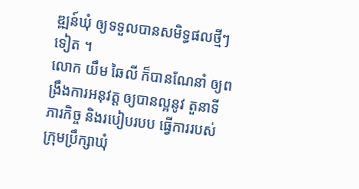ឌ្ឍន៍ឃុំ ឲ្យទទួលបានសមិទ្ធផលថ្មីៗទៀត ។
លោក យឹម ឆៃលី ក៏បានណែនាំ ឲ្យពង្រឹងការអនុវត្ត ឲ្យបានល្អនូវ តួនាទី ភារកិច្ច និងរបៀបរបប ធ្វើការរបស់ ក្រុមប្រឹក្សាឃុំ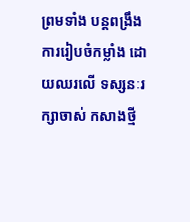ព្រមទាំង បន្តពង្រឹងការរៀបចំកម្លាំង ដោយឈរលើ ទស្សនៈរក្សាចាស់ កសាងថ្មី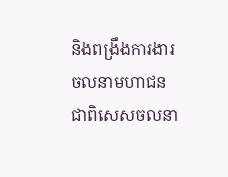និងពង្រឹងការងារ ចលនាមហាជន ជាពិសេសចលនា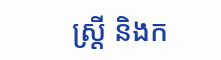ស្រ្តី និងក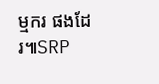ម្មករ ផងដែរ៕SRP